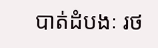បាត់ដំបងៈ រថ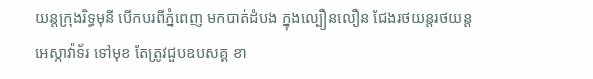យន្តក្រុងរិទ្ធមុនី បើកបរពីភ្នំពេញ មកបាត់ដំបង ក្នុងល្បឿនលឿន ជែងរថយន្តរថយន្ត អេស្កាវ៉ាទ័រ ទៅមុខ តែត្រូវជួបឧបសគ្គ ខា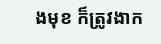ងមុខ ក៏ត្រូវងាក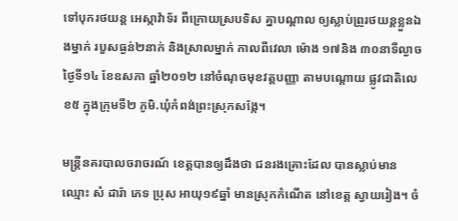ទៅបុករថយន្ត អេស្កាវ៉ាទ័រ ពីក្រោយស្របទិស គ្នាបណ្តាល ឲ្យស្លាប់ព្រូរថយន្តខ្លួនឯងម្នាក់ របួសធ្ងន់២នាក់ និងស្រាលម្នាក់ កាលពីវេលា ម៉ោង ១៧និង ៣០នាទីល្ងាចថ្ងៃទី១៤ ខែឧសភា ឆ្នាំ២០១២ នៅចំណុចមុខវត្តបញ្ញា តាមបណ្តោយ ផ្លូវជាតិលេខ៥ ក្នុងក្រុមទី២ ភូមិ.ឃុំកំពង់ព្រះស្រុកសង្កែ។

មន្រ្តីនគរបាលចរាចរណ៍ ខេត្តបានឲ្យដឹងថា ជនរងគ្រោះដែល បានស្លាប់មាន ឈ្មោះ សំ ដារ៉ា ភេទ ប្រុស អាយុ១៩ឆ្នាំ មានស្រុកកំណើត នៅខេត្ត ស្វាយរៀង។ ចំ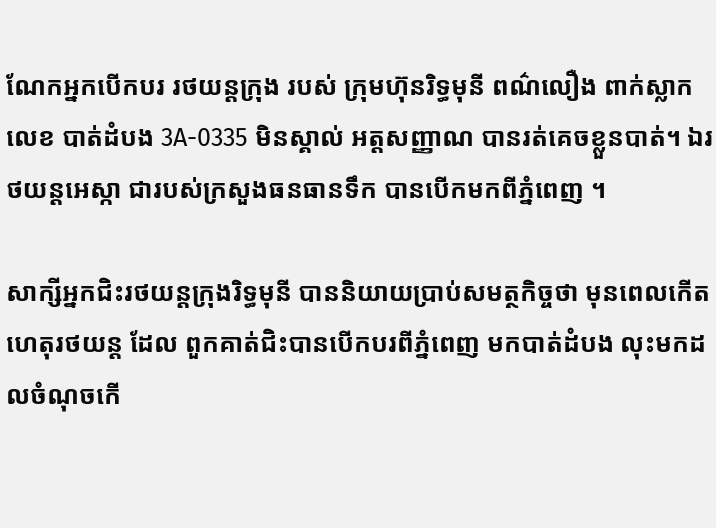ណែកអ្នកបើកបរ រថយន្តក្រុង របស់ ក្រុមហ៊ុនរិទ្ធមុនី ពណ៌លឿង ពាក់ស្លាកលេខ បាត់ដំបង 3A-0335 មិនស្គាល់ អត្តសញ្ញាណ បានរត់គេចខ្លួនបាត់។ ឯរថយន្តអេស្កា ជារបស់ក្រសួងធនធានទឹក បានបើកមកពីភ្នំពេញ ។

សាក្សីអ្នកជិះរថយន្តក្រុងរិទ្ធមុនី បាននិយាយប្រាប់សមត្ថកិច្ចថា មុនពេលកើតហេតុរថយន្ត ដែល ពួកគាត់ជិះបានបើកបរពីភ្នំពេញ មកបាត់ដំបង លុះមកដលចំណុចកើ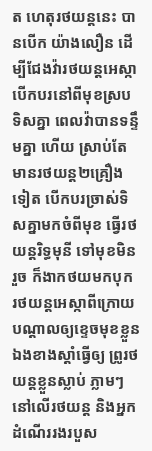ត ហេតុរថយន្តនេះ បានបើក យ៉ាងលឿន ដើម្បីជែងវ៉ារថយន្តអេស្កា បើកបរនៅពីមុខស្របទិសគ្នា ពេលវ៉ាបានទន្ទឹមគ្នា ហើយ ស្រាប់តែមានរថយន្ត២គ្រឿងទៀត បើកបរច្រាស់ទិសគ្នាមកចំពីមុខ ធ្វើរថយន្តរិទ្ធមុនី ទៅមុខមិនរួច ក៏ងាកថយមកបុក រថយន្តអេស្កាពីក្រោយ បណ្តាលឲ្យខ្ទេចមុខខ្លួន ឯងខាងស្តាំធ្វើឲ្យ ព្រូរថយន្តខ្លួនស្លាប់ ភ្លាមៗ នៅលើរថយន្ត និងអ្នកដំណើររងរបួស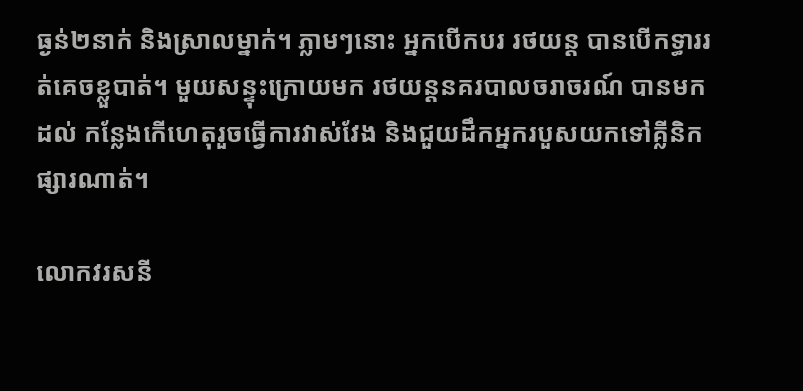ធ្ងន់២នាក់ និងស្រាលម្នាក់។ ភ្លាមៗនោះ អ្នកបើកបរ រថយន្ត បានបើកទ្ធាររត់គេចខ្លួបាត់។ មួយសន្ទុះក្រោយមក រថយន្តនគរបាលចរាចរណ៍ បានមកដល់ កន្លែងកើហេតុរួចធ្វើការវាស់វែង និងជួយដឹកអ្នករបួសយកទៅគ្លីនិកផ្សារណាត់។

លោកវរសនី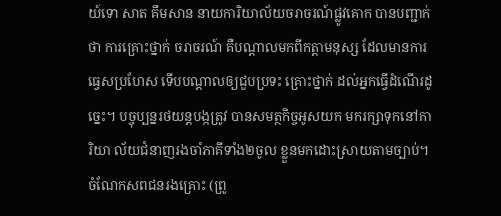យ៍ទោ សាត គឹមសាន នាយការិយាល័យចរាចរណ៍ផ្លូវគោក បានបញ្ជាក់ថា ការគ្រោះថ្នាក់ ចរាចរណ៍ គឺបណ្តាលមកពីកត្តាមនុស្ស ដែលមានការធ្វេសប្រហែស ទើបបណ្តាលឲ្យជួបប្រទះ គ្រោះថ្នាក់ ដល់អ្នកធ្វើដំណើរដូច្នេះ។ បច្ចុប្បន្នរថយន្តបង្កត្រូវ បានសមត្ថកិច្ចអូសយក មករក្សាទុកនៅការិយា ល័យជំនាញរងចាំភាគីទាំង២ចូល ខ្លួនមកដោះស្រាយតាមច្បាប់។ ចំណែកសពជនរងគ្រោះ (ព្រូ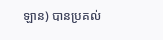ឡាន) បានប្រគល់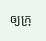ឲ្យក្រុ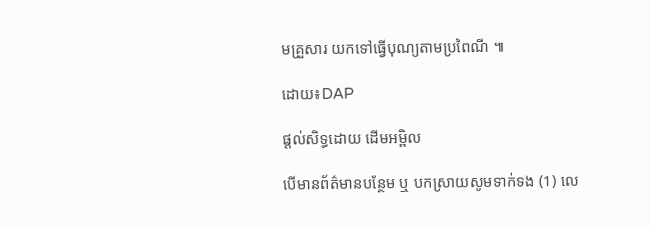មគ្រួសារ យកទៅធ្វើបុណ្យតាមប្រពៃណី ៕

ដោយ៖DAP

ផ្តល់សិទ្ធដោយ ដើមអម្ពិល

បើមានព័ត៌មានបន្ថែម ឬ បកស្រាយសូមទាក់ទង (1) លេ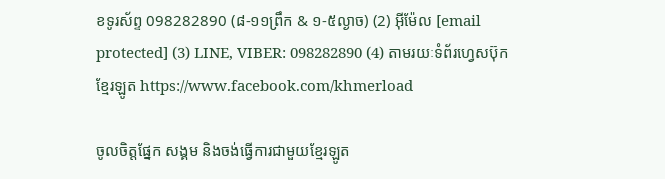ខទូរស័ព្ទ 098282890 (៨-១១ព្រឹក & ១-៥ល្ងាច) (2) អ៊ីម៉ែល [email protected] (3) LINE, VIBER: 098282890 (4) តាមរយៈទំព័រហ្វេសប៊ុកខ្មែរឡូត https://www.facebook.com/khmerload

ចូលចិត្តផ្នែក សង្គម និងចង់ធ្វើការជាមួយខ្មែរឡូត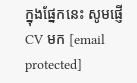ក្នុងផ្នែកនេះ សូមផ្ញើ CV មក [email protected]